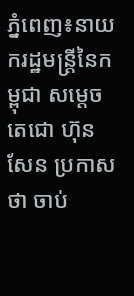ភ្នំពេញ៖នាយករដ្ឋមន្ត្រីនៃកម្ពុជា សម្តេចតេជោ ហ៊ុន សែន ប្រកាសថា ចាប់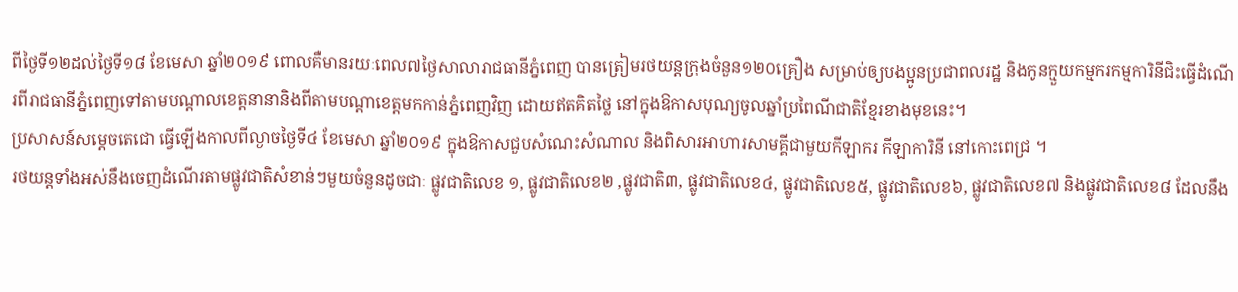ពីថ្ងៃទី១២ដល់ថ្ងៃទី១៨ ខែមេសា ឆ្នាំ២០១៩ ពោលគឺមានរយៈពេល៧ថ្ងៃសាលារាជធានីភ្នំពេញ បានត្រៀមរថយន្តក្រុងចំនួន១២០គ្រឿង សម្រាប់ឲ្យបងប្អូនប្រជាពលរដ្ឋ និងកូនក្មួយកម្មករកម្មការិនីជិះធ្វើដំណើរពីរាជធានីភ្នំពេញទៅតាមបណ្តាលខេត្តនានានិងពីតាមបណ្តាខេត្តមកកាន់ភ្នំពេញវិញ ដោយឥតគិតថ្លៃ នៅក្នុងឱកាសបុណ្យចូលឆ្នាំប្រពៃណីជាតិខ្មែរខាងមុខនេះ។
ប្រសាសន៍សម្ដេចតេជោ ធ្វើឡើងកាលពីល្ងាចថ្ងៃទី៤ ខែមេសា ឆ្នាំ២០១៩ ក្នុងឱកាសជួបសំណេះសំណាល និងពិសារអាហារសាមគ្គីជាមួយកីឡាករ កីឡាការិនី នៅកោះពេជ្រ ។
រថយន្តទាំងអស់នឹងចេញដំណើរតាមផ្លូវជាតិសំខាន់ៗមួយចំនួនដូចជាៈ ផ្លូវជាតិលេខ ១, ផ្លូវជាតិលេខ២ ,ផ្លូវជាតិ៣, ផ្លូវជាតិលេខ៤, ផ្លូវជាតិលេខ៥, ផ្លូវជាតិលេខ៦, ផ្លូវជាតិលេខ៧ និងផ្លូវជាតិលេខ៨ ដែលនឹង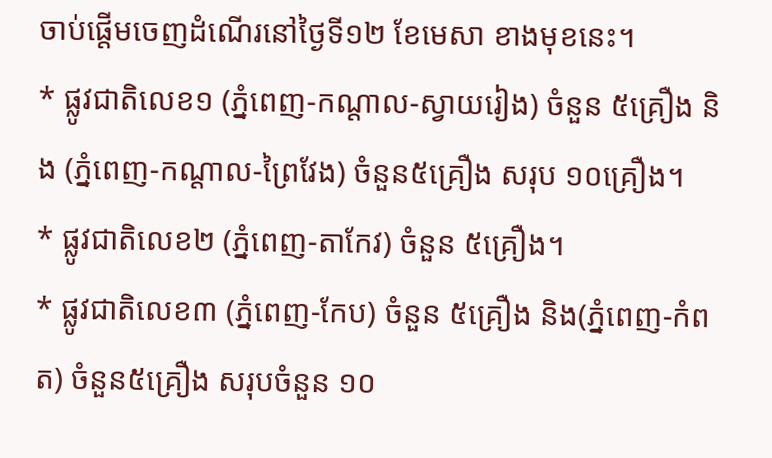ចាប់ផ្តើមចេញដំណើរនៅថ្ងៃទី១២ ខែមេសា ខាងមុខនេះ។
* ផ្លូវជាតិលេខ១ (ភ្នំពេញ-កណ្តាល-ស្វាយរៀង) ចំនួន ៥គ្រឿង និង (ភ្នំពេញ-កណ្តាល-ព្រៃវែង) ចំនួន៥គ្រឿង សរុប ១០គ្រឿង។
* ផ្លូវជាតិលេខ២ (ភ្នំពេញ-តាកែវ) ចំនួន ៥គ្រឿង។
* ផ្លូវជាតិលេខ៣ (ភ្នំពេញ-កែប) ចំនួន ៥គ្រឿង និង(ភ្នំពេញ-កំពត) ចំនួន៥គ្រឿង សរុបចំនួន ១០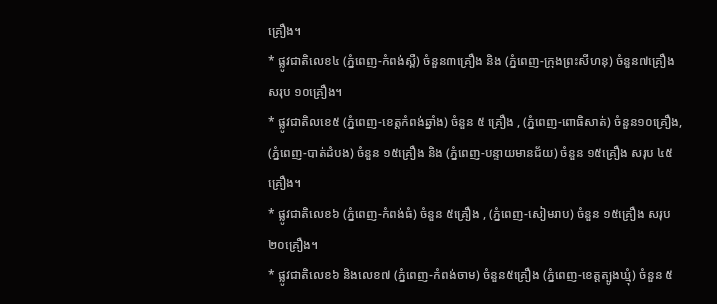គ្រឿង។
* ផ្លូវជាតិលេខ៤ (ភ្នំពេញ-កំពង់ស្ពឺ) ចំនួន៣គ្រឿង និង (ភ្នំពេញ-ក្រុងព្រះសីហនុ) ចំនួន៧គ្រឿង សរុប ១០គ្រឿង។
* ផ្លូវជាតិលខេ៥ (ភ្នំពេញ-ខេត្តកំពង់ឆ្នាំង) ចំនួន ៥ គ្រឿង , (ភ្នំពេញ-ពោធិសាត់) ចំនួន១០គ្រឿង, (ភ្នំពេញ-បាត់ដំបង) ចំនួន ១៥គ្រឿង និង (ភ្នំពេញ-បន្ទាយមានជ័យ) ចំនួន ១៥គ្រឿង សរុប ៤៥គ្រឿង។
* ផ្លូវជាតិលេខ៦ (ភ្នំពេញ-កំពង់ធំ) ចំនួន ៥គ្រឿង , (ភ្នំពេញ-សៀមរាប) ចំនួន ១៥គ្រឿង សរុប ២០គ្រឿង។
* ផ្លូវជាតិលេខ៦ និងលេខ៧ (ភ្នំពេញ-កំពង់ចាម) ចំនួន៥គ្រឿង (ភ្នំពេញ-ខេត្តត្បូងឃ្មុំ) ចំនួន ៥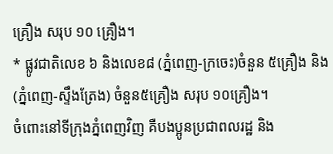គ្រឿង សរុប ១០ គ្រឿង។
* ផ្លូវជាតិលេខ ៦ និងលេខ៨ (ភ្នំពេញ-ក្រចេះ)ចំនួន ៥គ្រឿង និង(ភ្នំពេញ-ស្ទឹងត្រែង) ចំនួន៥គ្រឿង សរុប ១០គ្រឿង។
ចំពោះនៅទីក្រុងភ្នំពេញវិញ គឺបងប្អូនប្រជាពលរដ្ឋ និង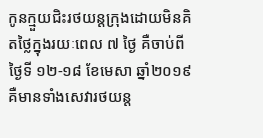កូនក្មួយជិះរថយន្តក្រុងដោយមិនគិតថ្លៃក្នុងរយៈពេល ៧ ថ្ងៃ គឺចាប់ពីថ្ងៃទី ១២-១៨ ខែមេសា ឆ្នាំ២០១៩ គឺមានទាំងសេវារថយន្ត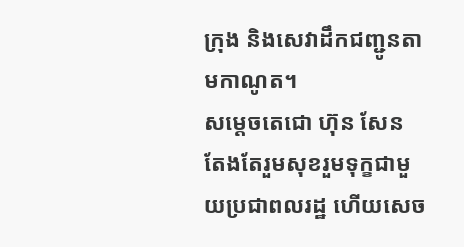ក្រុង និងសេវាដឹកជញ្ជូនតាមកាណូត។
សម្តេចតេជោ ហ៊ុន សែន តែងតែរួមសុខរួមទុក្ខជាមួយប្រជាពលរដ្ឋ ហើយសេច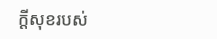ក្តីសុខរបស់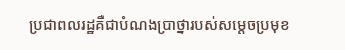ប្រជាពលរដ្ឋគឺជាបំណងប្រាថ្នារបស់សម្តេចប្រមុខ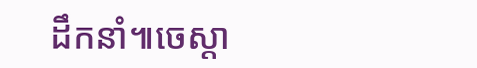ដឹកនាំ៕ចេស្តា